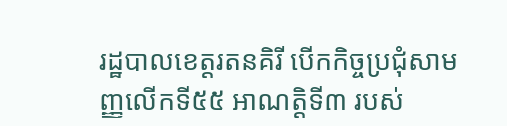រដ្ឋបាលខេត្តរតនគិរី បើកកិច្ចប្រជុំសាមញ្ញលើកទី៥៥ អាណត្តិទី៣ របស់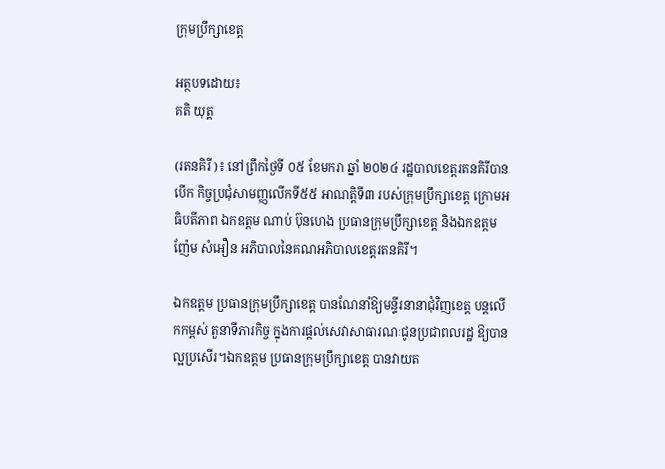ក្រុមប្រឹក្សាខេត្ត

អត្ថបទដោយ៖
គតិ យុត្ត

(រតនគិរី )៖ នៅព្រឹកថ្ងៃទី ០៥ ខែមករា ឆ្នាំ ២០២៤ រដ្ឋបាលខេត្តរតនគិរីបានបើក កិច្ចប្រជុំសាមញ្ញលើកទី៥៥ អាណត្តិទី៣ របស់ក្រុមប្រឹក្សាខេត្ត ក្រោមអធិបតីភាព ឯកឧត្តម ណាប់ ប៊ុនហេង ប្រធានក្រុមប្រឹក្សាខេត្ត និងឯកឧត្តម ញ៉ែម សំអឿន អភិបាលនៃគណអភិបាលខេត្តរតនគិរី។

ឯកឧត្តម ប្រធានក្រុមប្រឹក្សាខេត្ត បានណែនាំឱ្យមន្ទីរនានាជុំវិញខេត្ត បន្តលើកកម្ពស់ តួនាទីភារកិច្ច ក្នុងការផ្ដល់សេវាសាធារណៈជូនប្រជាពលរដ្ឋ ឱ្យបានល្អប្រសើរ។ឯកឧត្តម ប្រធានក្រុមប្រឹក្សាខេត្ត បានវាយត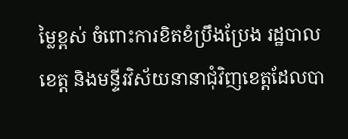ម្លៃខ្ពស់ ចំពោះការខិតខំប្រឹងប្រែង រដ្ឋបាល ខេត្ត និងមន្ទីរវិស័យនានាជុំវិញខេត្តដែលបា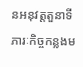នអនុវត្តតួនាទីភារៈកិច្ចកន្លងម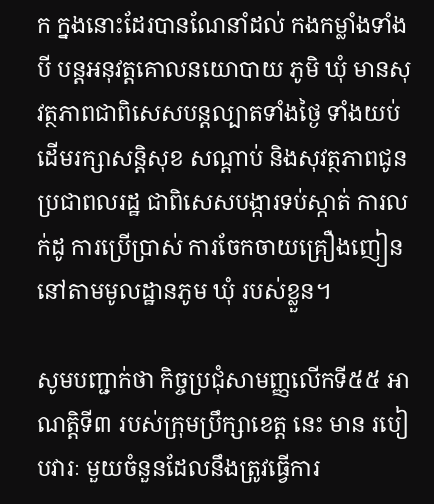ក ក្នងនោះដែរបានណែនាំដល់ កងកម្លាំងទាំងបី បន្តអនុវត្តគោលនយោបាយ ភូមិ ឃុំ មានសុវត្ថភាពជាពិសេសបន្តល្បាតទាំងថ្ងៃ ទាំងយប់ ដើមរក្សាសន្តិសុខ សណ្តាប់ និងសុវត្ថភាពជូនប្រជាពលរដ្ឋ ជាពិសេសបង្ការទប់ស្កាត់ ការលក់ដូ ការប្រើប្រាស់ ការចែកចាយគ្រឿងញៀននៅតាមមូលដ្ឋានភូម ឃុំ របស់ខ្លួន។

សូមបញ្ជាក់ថា កិច្ចប្រជុំសាមញ្ញលើកទី៥៥ អាណត្តិទី៣ របស់ក្រុមប្រឹក្សាខេត្ត នេះ មាន របៀបវារៈ មួយចំនួនដែលនឹងត្រូវធ្វើការ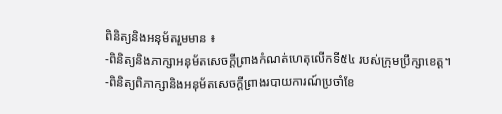ពិនិត្យនិងអនុម័តរួមមាន ៖
-ពិនិត្យនិងភាក្សាអនុម័តសេចក្តីព្រាងកំណត់ហេតុលើកទី៥៤ របស់ក្រុមប្រឹក្សាខេត្ត។
-ពិនិត្យពិភាក្សានិងអនុម័តសេចក្តីព្រាងរបាយការណ៍ប្រចាំខែ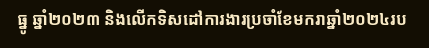ធ្នូ ឆ្នាំ២០២៣ និងលើកទិសដៅការងារប្រចាំខែមករាឆ្នាំ២០២៤រប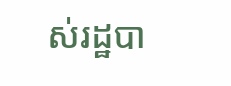ស់រដ្ឋបា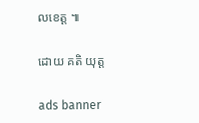លខេត្ត ៕

ដោយ គតិ យុត្ត

ads banner